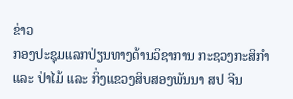ຂ່າວ
ກອງປະຊຸມແລກປ່ຽນທາງດ້ານວິຊາການ ກະຊວງກະສິກຳ ແລະ ປ່າໄມ້ ແລະ ກິ່ງແຂວງສິບສອງພັນນາ ສປ ຈີນ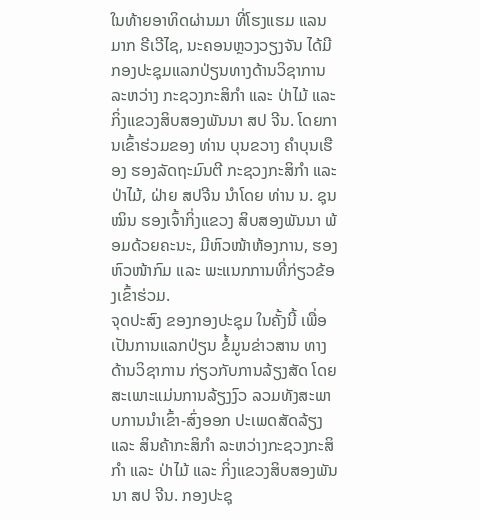ໃນທ້າຍອາທິດຜ່ານມາ ທີ່ໂຮງແຮມ ແລນມາກ ຣີເວີໄຊ, ນະຄອນຫຼວງວຽງຈັນ ໄດ້ມີກອງປະຊຸມແລກປ່ຽນທາງດ້ານວິຊາການ ລະຫວ່າງ ກະຊວງກະສິກຳ ແລະ ປ່າໄມ້ ແລະ ກິ່ງແຂວງສິບສອງພັນນາ ສປ ຈີນ. ໂດຍການເຂົ້າຮ່ວມຂອງ ທ່ານ ບຸນຂວາງ ຄຳບຸນເຮືອງ ຮອງລັດຖະມົນຕີ ກະຊວງກະສິກຳ ແລະ ປ່າໄມ້, ຝ່າຍ ສປຈີນ ນໍາໂດຍ ທ່ານ ນ. ຊຸນໝິນ ຮອງເຈົ້າກິ່ງແຂວງ ສິບສອງພັນນາ ພ້ອມດ້ວຍຄະນະ, ມີຫົວໜ້າຫ້ອງການ, ຮອງຫົວໜ້າກົມ ແລະ ພະແນກການທີ່ກ່ຽວຂ້ອງເຂົ້າຮ່ວມ.
ຈຸດປະສົງ ຂອງກອງປະຊຸມ ໃນຄັ້ງນີ້ ເພື່ອເປັນການແລກປ່ຽນ ຂໍ້ມູນຂ່າວສານ ທາງດ້ານວິຊາການ ກ່ຽວກັບການລ້ຽງສັດ ໂດຍສະເພາະແມ່ນການລ້ຽງງົວ ລວມທັງສະພາບການນຳເຂົ້າ-ສົ່ງອອກ ປະເພດສັດລ້ຽງ ແລະ ສິນຄ້າກະສິກຳ ລະຫວ່າງກະຊວງກະສິກຳ ແລະ ປ່າໄມ້ ແລະ ກິ່ງແຂວງສິບສອງພັນນາ ສປ ຈີນ. ກອງປະຊຸ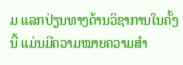ມ ແລກປ່ຽນທາງດ້ານວິຊາການໃນຄັ້ງນີ້ ແມ່ນມີຄວາມໝາຍຄວາມສຳ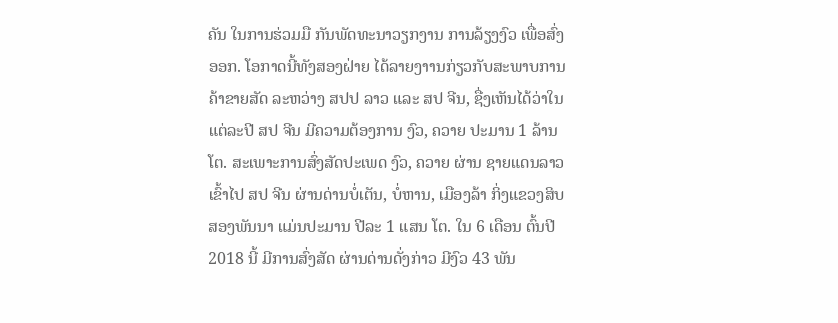ຄັນ ໃນການຮ່ວມມື ກັນພັດທະນາວຽກງານ ການລ້ຽງງົວ ເພື່ອສົ່ງອອກ. ໂອກາດນີ້ທັງສອງຝ່າຍ ໄດ້ລາຍງາານກ່ຽວກັບສະພາບການຄ້າຂາຍສັດ ລະຫວ່າງ ສປປ ລາວ ແລະ ສປ ຈີນ, ຊື່ງເຫັນໄດ້ວ່າໃນແຕ່ລະປີ ສປ ຈີນ ມີຄວາມຕ້ອງການ ງົວ, ຄວາຍ ປະມານ 1 ລ້ານໂຕ. ສະເພາະການສົ່ງສັດປະເພດ ງົວ, ຄວາຍ ຜ່ານ ຊາຍແດນລາວເຂົ້າໄປ ສປ ຈີນ ຜ່ານດ່ານບໍ່ເຕັນ, ບໍ່ຫານ, ເມືອງລ້າ ກິ່ງແຂວງສິບສອງພັນນາ ແມ່ນປະມານ ປີລະ 1 ແສນ ໂຕ. ໃນ 6 ເດືອນ ຕົ້ນປີ 2018 ນີ້ ມີການສົ່ງສັດ ຜ່ານດ່ານດັ່ງກ່າວ ມີງົວ 43 ພັນ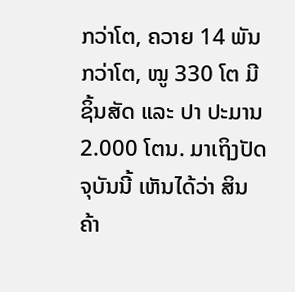ກວ່າໂຕ, ຄວາຍ 14 ພັນກວ່າໂຕ, ໝູ 330 ໂຕ ມີຊິ້ນສັດ ແລະ ປາ ປະມານ 2.000 ໂຕນ. ມາເຖິງປັດຈຸບັນນີ້ ເຫັນໄດ້ວ່າ ສິນຄ້າ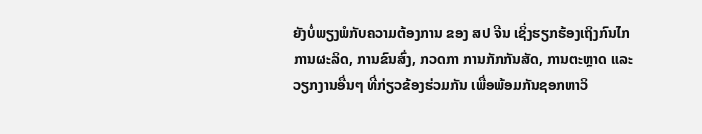ຍັງບໍ່ພຽງພໍກັບຄວາມຕ້ອງການ ຂອງ ສປ ຈີນ ເຊິ່ງຮຽກຮ້ອງເຖິງກົນໄກການຜະລິດ, ການຂົນສົ່ງ, ກວດກາ ການກັກກັນສັດ, ການຕະຫຼາດ ແລະ ວຽກງານອື່ນໆ ທີ່ກ່ຽວຂ້ອງຮ່ວມກັນ ເພື່ອພ້ອມກັນຊອກຫາວິ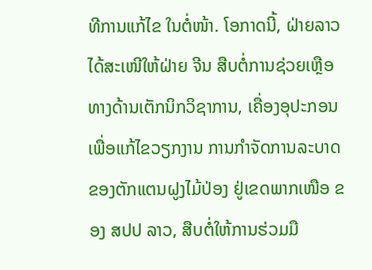ທີການແກ້ໄຂ ໃນຕໍ່ໜ້າ. ໂອກາດນີ້, ຝ່າຍລາວໄດ້ສະເໜີໃຫ້ຝ່າຍ ຈີນ ສືບຕໍ່ການຊ່ວຍເຫຼືອທາງດ້ານເຕັກນິກວິຊາການ, ເຄື່ອງອຸປະກອນ ເພື່ອແກ້ໄຂວຽກງານ ການກໍາຈັດການລະບາດຂອງຕັກແຕນຝູງໄມ້ປ່ອງ ຢູ່ເຂດພາກເໜືອ ຂອງ ສປປ ລາວ, ສືບຕໍ່ໃຫ້ການຮ່ວມມື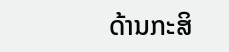ດ້ານກະສິ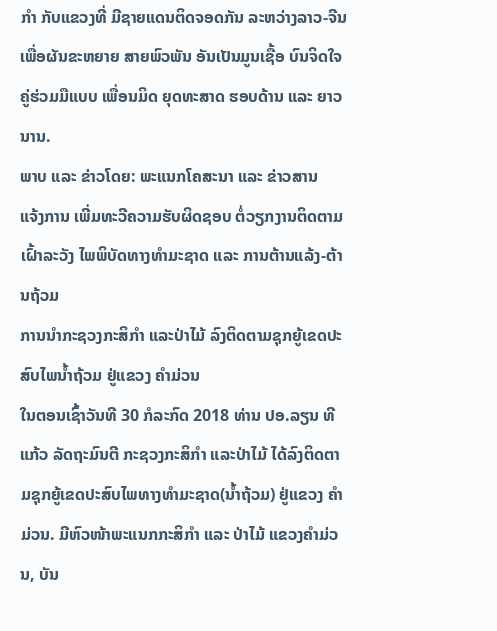ກໍາ ກັບແຂວງທີ່ ມີຊາຍແດນຕິດຈອດກັນ ລະຫວ່າງລາວ-ຈີນ ເພື່ອຜັນຂະຫຍາຍ ສາຍພົວພັນ ອັນເປັນມູນເຊື້ອ ບົນຈິດໃຈ ຄູ່ຮ່ວມມືແບບ ເພື່ອນມິດ ຍຸດທະສາດ ຮອບດ້ານ ແລະ ຍາວນານ.
ພາບ ແລະ ຂ່າວໂດຍ: ພະແນກໂຄສະນາ ແລະ ຂ່າວສານ
ແຈ້ງການ ເພີ່ມທະວີຄວາມຮັບຜິດຊອບ ຕໍ່ວຽກງານຕິດຕາມເຝົ້າລະວັງ ໄພພິບັດທາງທຳມະຊາດ ແລະ ການຕ້ານແລ້ງ-ຕ້ານຖ້ວມ
ການນໍາກະຊວງກະສິກໍາ ແລະປ່າໄມ້ ລົງຕິດຕາມຊຸກຍູ້ເຂດປະສົບໄພນໍ້າຖ້ວມ ຢູ່ແຂວງ ຄໍາມ່ວນ
ໃນຕອນເຊົ້າວັນທີ 30 ກໍລະກົດ 2018 ທ່ານ ປອ.ລຽນ ທີແກ້ວ ລັດຖະມົນຕີ ກະຊວງກະສິກໍາ ແລະປ່າໄມ້ ໄດ້ລົງຕິດຕາມຊຸກຍູ້ເຂດປະສົບໄພທາງທໍາມະຊາດ(ນໍ້າຖ້ວມ) ຢູ່ແຂວງ ຄໍາມ່ວນ. ມີຫົວໜ້າພະແນກກະສິກໍາ ແລະ ປ່າໄມ້ ແຂວງຄໍາມ່ວນ, ບັນ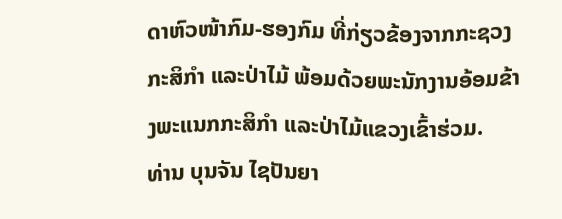ດາຫົວໜ້າກົມ-ຮອງກົມ ທີ່ກ່ຽວຂ້ອງຈາກກະຊວງກະສິກໍາ ແລະປ່າໄມ້ ພ້ອມດ້ວຍພະນັກງານອ້ອມຂ້າງພະແນກກະສິກໍາ ແລະປ່າໄມ້ແຂວງເຂົ້າຮ່ວມ.
ທ່ານ ບຸນຈັນ ໄຊປັນຍາ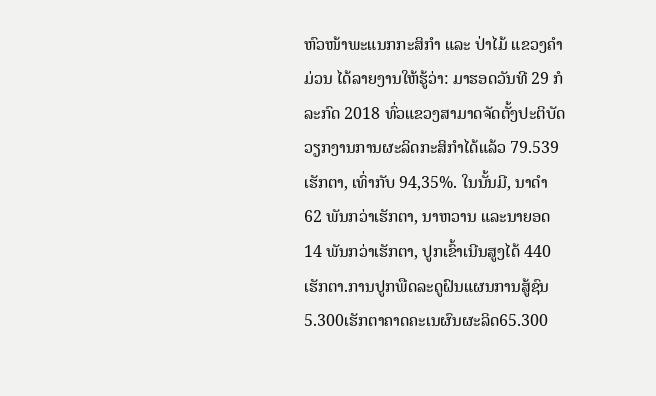ຫົວໜ້າພະແນກກະສິກໍາ ແລະ ປ່າໄມ້ ແຂວງຄໍາມ່ວນ ໄດ້ລາຍງານໃຫ້ຮູ້ວ່າ: ມາຮອດວັນທີ 29 ກໍລະກົດ 2018 ທົ່ວແຂວງສາມາດຈັດຕັ້ງປະຕິບັດວຽກງານການຜະລິດກະສິກໍາໄດ້ແລ້ວ 79.539 ເຮັກຕາ, ເທົ່າກັບ 94,35%. ໃນນັ້ນມີ, ນາດໍາ 62 ພັນກວ່າເຮັກຕາ, ນາຫວານ ແລະນາຍອດ 14 ພັນກວ່າເຮັກຕາ, ປູກເຂົ້າເນີນສູງໄດ້ 440 ເຮັກຕາ.ການປູກພືດລະດູຝົນແຜນການສູ້ຊົນ5.300ເຮັກຕາຄາດຄະເນຜົນຜະລິດ65.300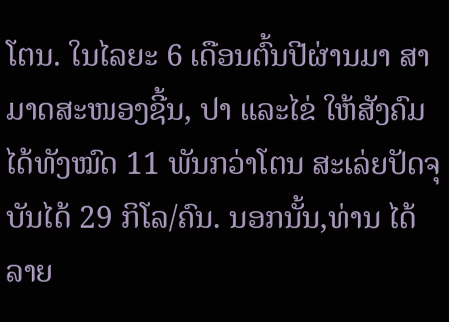ໂຕນ. ໃນໄລຍະ 6 ເດືອນຕົ້ນປີຜ່ານມາ ສາມາດສະໜອງຊີ້ນ, ປາ ແລະໄຂ່ ໃຫ້ສັງຄົມໄດ້ທັງໝົດ 11 ພັນກວ່າໂຕນ ສະເລ່ຍປັດຈຸບັນໄດ້ 29 ກິໂລ/ຄົນ. ນອກນັ້ນ,ທ່ານ ໄດ້ລາຍ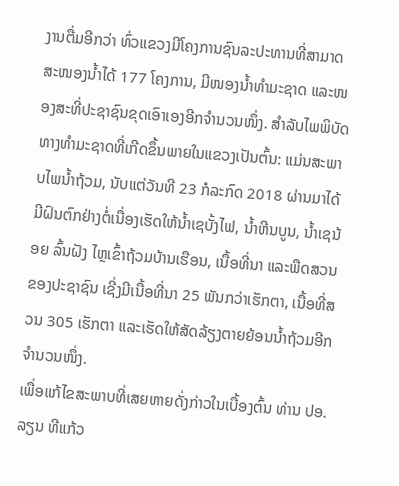ງານຕື່ມອີກວ່າ ທົ່ວແຂວງມີໂຄງການຊົນລະປະທານທີ່ສາມາດສະໜອງນໍ້າໄດ້ 177 ໂຄງການ, ມີໜອງນໍ້າທໍາມະຊາດ ແລະໜອງສະທີ່ປະຊາຊົນຂຸດເອົາເອງອີກຈໍານວນໜຶ່ງ. ສໍາລັບໄພພິບັດທາງທໍາມະຊາດທີ່ເກີດຂຶ້ນພາຍໃນແຂວງເປັນຕົ້ນ: ແມ່ນສະພາບໄພນໍ້າຖ້ວມ, ນັບແຕ່ວັນທີ 23 ກໍລະກົດ 2018 ຜ່ານມາໄດ້ມີຝົນຕົກຢ່າງຕໍ່ເນື່ອງເຮັດໃຫ້ນໍ້າເຊບັ້ງໄຟ, ນໍ້າຫີນບູນ, ນໍ້າເຊນ້ອຍ ລົ້ນຝັງ ໄຫຼເຂົ້າຖ້ວມບ້ານເຮືອນ, ເນື້ອທີ່ນາ ແລະພືດສວນຂອງປະຊາຊົນ ເຊີ່ງມີເນື້ອທີ່ນາ 25 ພັນກວ່າເຮັກຕາ, ເນື້ອທີ່ສວນ 305 ເຮັກຕາ ແລະເຮັດໃຫ້ສັດລ້ຽງຕາຍຍ້ອນນໍ້າຖ້ວມອີກຈໍານວນໜຶ່ງ.
ເພື່ອແກ້ໄຂສະພາບທີ່ເສຍຫາຍດັ່ງກ່າວໃນເບື້ອງຕົ້ນ ທ່ານ ປອ.ລຽນ ທີແກ້ວ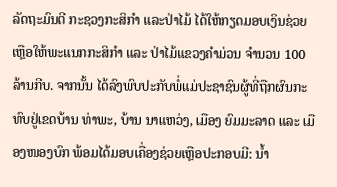ລັດຖະມົນຕີ ກະຊວງກະສິກໍາ ແລະປ່າໄມ້ ໄດ້ໃຫ້ກຽດມອບເງິນຊ່ວຍເຫຼືອໃຫ້ພະແນກກະສິກໍາ ແລະ ປ່າໄມ້ແຂວງຄໍາມ່ວນ ຈໍານວນ 100 ລ້ານກີບ. ຈາກນັ້ນ ໄດ້ລົງພົບປະກັບພໍ່ແມ່ປະຊາຊົນຜູ້ທີ່ຖືກຜົນກະທົບຢູ່ເຂດບ້ານ ທ່າພະ, ບ້ານ ນາແຫວ່ງ, ເມືອງ ຍົມມະລາດ ແລະ ເມືອງໜອງບົກ ພ້ອມໄດ້ມອບເຄື່ອງຊ່ວຍເຫຼືອປະກອບມີ: ນໍ້າ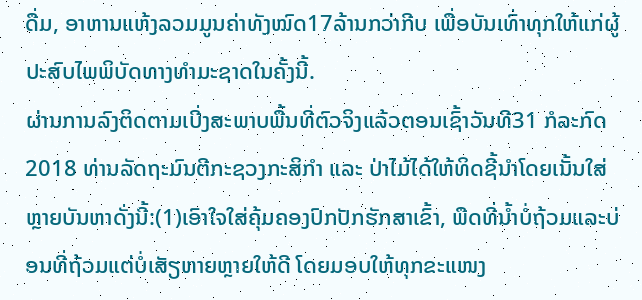ດື່ມ, ອາຫານແຫ້ງລວມມູນຄ່າທັງໝົດ17ລ້ານກວ່າກີບ ເພື່ອບັນເທົ່າທຸກໃຫ້ແກ່ຜູ້ປະສົບໄພພິບັດທາງທໍາມະຊາດໃນຄັ້ງນີ້.
ຜ່ານການລົງຕິດຕາມເບີ່ງສະພາບພື້ນທີ່ຕົວຈິງແລ້ວຕອນເຊົ້າວັນທີ31 ກໍລະກົດ 2018 ທ່ານລັດຖະມົນຕີກະຊວງກະສິກໍາ ແລະ ປ່າໄມ້ໄດ້ໃຫ້ທິດຊີ້ນໍາໂດຍເນັ້ນໃສ່ຫຼາຍບັນຫາດັ່ງນີ້:(1)ເອົາໃຈໃສ່ຄຸ້ມຄອງປົກປັກຮັກສາເຂົ້າ, ພືດທີ່ນໍ້າບໍ່ຖ້ວມແລະບ່ອນທີ່ຖ້ວມແຕ່ບໍ່ເສັຽຫາຍຫຼາຍໃຫ້ດີ ໂດຍມອບໃຫ້ທຸກຂະແໜງ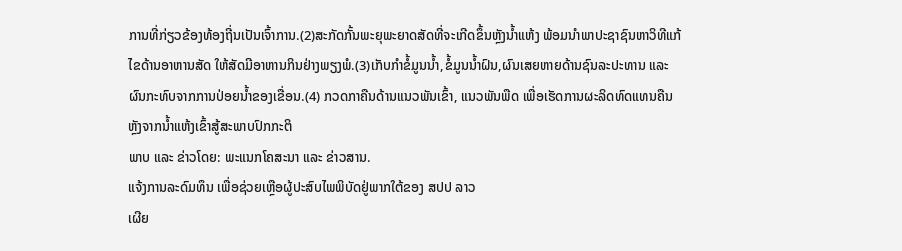ການທີ່ກ່ຽວຂ້ອງທ້ອງຖີ່ນເປັນເຈົ້າການ.(2)ສະກັດກັ້ນພະຍຸພະຍາດສັດທີ່ຈະເກີດຂຶ້ນຫຼັງນໍ້າແຫ້ງ ພ້ອມນໍາພາປະຊາຊົນຫາວິທີແກ້ໄຂດ້ານອາຫານສັດ ໃຫ້ສັດມີອາຫານກິນຢ່າງພຽງພໍ.(3)ເກັບກໍາຂໍ້ມູນນໍ້າ,ຂໍ້ມູນນໍ້າຝົນ,ຜົນເສຍຫາຍດ້ານຊົນລະປະທານ ແລະ ຜົນກະທົບຈາກການປ່ອຍນໍ້າຂອງເຂື່ອນ.(4) ກວດກາຄືນດ້ານແນວພັນເຂົ້າ, ແນວພັນພືດ ເພື່ອເຮັດການຜະລິດທົດແທນຄືນ ຫຼັງຈາກນໍ້າແຫ້ງເຂົ້າສູ້ສະພາບປົກກະຕິ
ພາບ ແລະ ຂ່າວໂດຍ: ພະແນກໂຄສະນາ ແລະ ຂ່າວສານ.
ແຈ້ງການລະດົມທຶນ ເພື່ອຊ່ວຍເຫຼືອຜູ້ປະສົບໄພພິບັດຢູ່ພາກໃຕ້ຂອງ ສປປ ລາວ
ເຜີຍ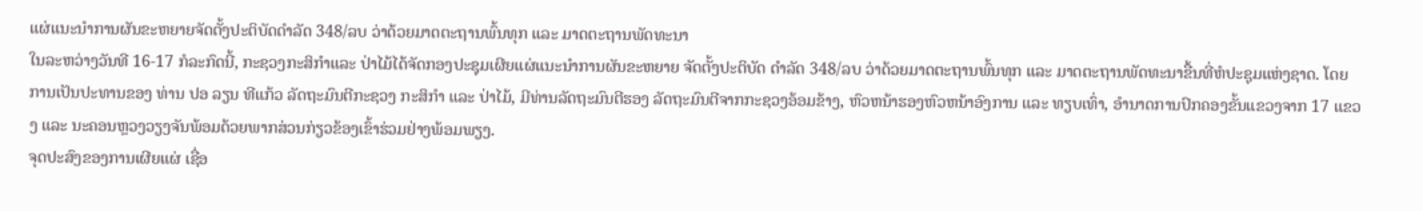ແຜ່ແນະນຳການຜັນຂະຫຍາຍຈັດຕັ້ງປະຕິບັດດຳລັດ 348/ລບ ວ່າດ້ວຍມາດຕະຖານພົ້ນທຸກ ແລະ ມາດຕະຖານພັດທະນາ
ໃນລະຫວ່າງວັນທີ 16-17 ກໍລະກົດນີ້, ກະຊວງກະສິກຳແລະ ປ່າໄມ້ໄດ້ຈັດກອງປະຊຸມເຜີຍແຜ່ແນະນຳການຜັນຂະຫຍາຍ ຈັດຕັ້ງປະຕິບັດ ດຳລັດ 348/ລບ ວ່າດ້ວຍມາດຕະຖານພົ້ນທຸກ ແລະ ມາດຕະຖານພັດທະນາຂື້ນທີ່ຫໍປະຊຸມແຫ່ງຊາດ. ໂດຍການເປັນປະທານຂອງ ທ່ານ ປອ ລຽນ ທີແກ້ວ ລັດຖະມົນຕີກະຊວງ ກະສິກຳ ແລະ ປ່າໄມ້, ມີທ່ານລັດຖະມົນຕີຮອງ ລັດຖະມົນຕີຈາກກະຊວງອ້ອມຂ້າງ, ຫົວຫນ້າຮອງຫົວຫນ້າອົງການ ແລະ ທຽບເທົ່າ, ອໍານາດການປົກຄອງຂັ້ນແຂວງຈາກ 17 ແຂວງ ແລະ ນະຄອນຫຼວງວຽງຈັນພ້ອມດ້ວຍພາກສ່ວນກ່ຽວຂ້ອງເຂົ້າຮ່ວມຢ່າງພ້ອມພຽງ.
ຈຸດປະສົງຂອງການເຜີຍແຜ່ ເຊື່ອ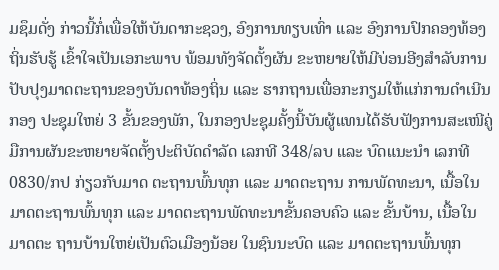ມຊຶມດັ່ງ ກ່າວນີ້ກໍ່ເພື່ອໃຫ້ບັນດາກະຊວງ, ອົງການທຽບເທົ່າ ແລະ ອົງການປົກຄອງທ້ອງຖິ່ນຮັບຮູ້ ເຂົ້າໃຈເປັນເອກະພາບ ພ້ອມທັງຈັດຕັ້ງຜັນ ຂະຫຍາຍໃຫ້ມີບ່ອນອີງສໍາລັບການປັບປຸງມາດຕະຖານຂອງບັນດາທ້ອງຖິ່ນ ແລະ ຮາກຖານເພື່ອກະກຽມໃຫ້ແກ່ການດໍາເນີນກອງ ປະຊຸມໃຫຍ່ 3 ຂັ້ນຂອງພັກ, ໃນກອງປະຊຸມຄັ້ງນີ້ບັນຜູ້ແທນໄດ້ຮັບຟັງການສະເໜີຄູ່ມືການຜັນຂະຫຍາຍຈັດຕັ້ງປະຕິບັດດໍາລັດ ເລກທີ 348/ລບ ແລະ ບົດແນະນໍາ ເລກທີ 0830/ກປ ກ່ຽວກັບມາດ ຕະຖານພົ້ນທຸກ ແລະ ມາດຕະຖານ ການພັດທະນາ, ເນື້ອໃນ ມາດຕະຖານພົ້ນທຸກ ແລະ ມາດຕະຖານພັດທະນາຂັ້ນຄອບຄົວ ແລະ ຂັ້ນບ້ານ, ເນື້ອໃນມາດຕະ ຖານບ້ານໃຫຍ່ເປັນຕົວເມືອງນ້ອຍ ໃນຊົນນະບົດ ແລະ ມາດຕະຖານພົ້ນທຸກ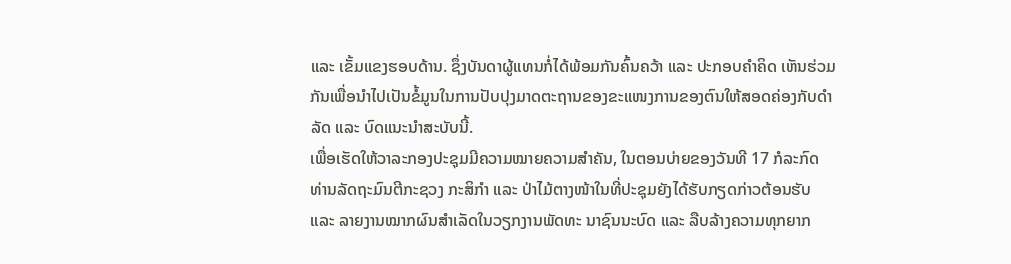ແລະ ເຂັ້ມແຂງຮອບດ້ານ. ຊຶ່ງບັນດາຜູ້ແທນກໍ່ໄດ້ພ້ອມກັນຄົ້ນຄວ້າ ແລະ ປະກອບຄໍາຄິດ ເຫັນຮ່ວມກັນເພື່ອນໍາໄປເປັນຂໍ້ມູນໃນການປັບປຸງມາດຕະຖານຂອງຂະແໜງການຂອງຕົນໃຫ້ສອດຄ່ອງກັບດໍາລັດ ແລະ ບົດແນະນໍາສະບັບນີ້.
ເພື່ອເຮັດໃຫ້ວາລະກອງປະຊຸມມີຄວາມໝາຍຄວາມສໍາຄັນ, ໃນຕອນບ່າຍຂອງວັນທີ 17 ກໍລະກົດ ທ່ານລັດຖະມົນຕີກະຊວງ ກະສິກໍາ ແລະ ປ່າໄມ້ຕາງໜ້າໃນທີ່ປະຊຸມຍັງໄດ້ຮັບກຽດກ່າວຕ້ອນຮັບ ແລະ ລາຍງານໝາກຜົນສໍາເລັດໃນວຽກງານພັດທະ ນາຊົນນະບົດ ແລະ ລືບລ້າງຄວາມທຸກຍາກ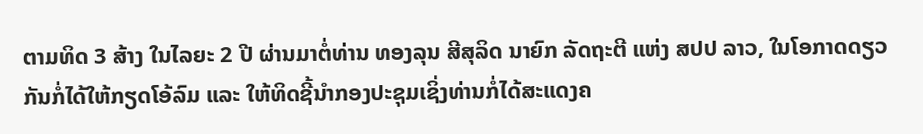ຕາມທິດ 3 ສ້າງ ໃນໄລຍະ 2 ປີ ຜ່ານມາຕໍ່ທ່ານ ທອງລຸນ ສີສຸລິດ ນາຍົກ ລັດຖະຕີ ແຫ່ງ ສປປ ລາວ, ໃນໂອກາດດຽວກັນກໍ່ໄດ້ໃຫ້ກຽດໂອ້ລົມ ແລະ ໃຫ້ທິດຊີ້ນໍາກອງປະຊຸມເຊິ່ງທ່ານກໍ່ໄດ້ສະແດງຄ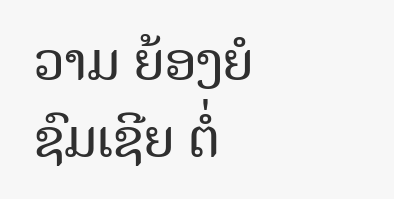ວາມ ຍ້ອງຍໍຊົມເຊີຍ ຕໍ່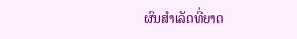ຜົນສໍາເລັດທີ່ຍາດ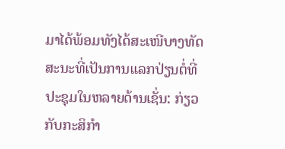ມາໄດ້ພ້ອມທັງໄດ້ສະເໜີບາງທັດສະນະທີ່ເປັນການແລກປ່ຽນຕໍ່ທີ່ປະຊຸມໃນຫລາຍດ້ານເຊັ່ນ: ກ່ຽວກັບກະສິກໍາ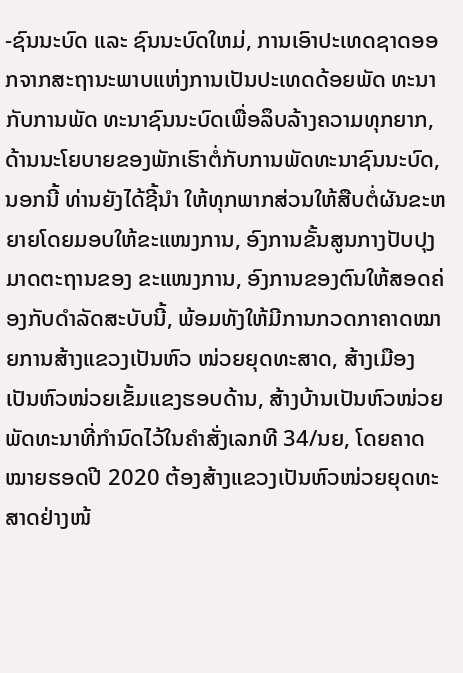-ຊົນນະບົດ ແລະ ຊົນນະບົດໃຫມ່, ການເອົາປະເທດຊາດອອກຈາກສະຖານະພາບແຫ່ງການເປັນປະເທດດ້ອຍພັດ ທະນາກັບການພັດ ທະນາຊົນນະບົດເພື່ອລຶບລ້າງຄວາມທຸກຍາກ, ດ້ານນະໂຍບາຍຂອງພັກເຮົາຕໍ່ກັບການພັດທະນາຊົນນະບົດ, ນອກນີ້ ທ່ານຍັງໄດ້ຊີ້ນໍາ ໃຫ້ທຸກພາກສ່ວນໃຫ້ສືບຕໍ່ຜັນຂະຫຍາຍໂດຍມອບໃຫ້ຂະແໜງການ, ອົງການຂັ້ນສູນກາງປັບປຸງມາດຕະຖານຂອງ ຂະແໜງການ, ອົງການຂອງຕົນໃຫ້ສອດຄ່ອງກັບດໍາລັດສະບັບນີ້, ພ້ອມທັງໃຫ້ມີການກວດກາຄາດໝາຍການສ້າງແຂວງເປັນຫົວ ໜ່ວຍຍຸດທະສາດ, ສ້າງເມືອງເປັນຫົວໜ່ວຍເຂັ້ມແຂງຮອບດ້ານ, ສ້າງບ້ານເປັນຫົວໜ່ວຍພັດທະນາທີ່ກໍານົດໄວ້ໃນຄໍາສັ່ງເລກທີ 34/ນຍ, ໂດຍຄາດ ໝາຍຮອດປີ 2020 ຕ້ອງສ້າງແຂວງເປັນຫົວໜ່ວຍຍຸດທະສາດຢ່າງໜ້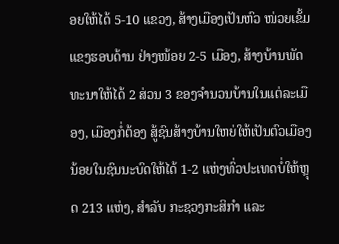ອຍໃຫ້ໄດ້ 5-10 ແຂວງ, ສ້າງເມືອງເປັນຫົວ ໜ່ວຍເຂັ້ມ ແຂງຮອບດ້ານ ຢ່າງໜ້ອຍ 2-5 ເມືອງ, ສ້າງບ້ານພັດທະນາໃຫ້ໄດ້ 2 ສ່ວນ 3 ຂອງຈໍານວນບ້ານໃນແຕ່ລະເມືອງ, ເມືອງກໍ່ຕ້ອງ ສູ້ຊົນສ້າງບ້ານໃຫຍ່ໃຫ້ເປັນຕົວເມືອງນ້ອຍໃນຊົນນະບົດໃຫ້ໄດ້ 1-2 ແຫ່ງທົ່ວປະເທດບໍ່ໃຫ້ຫຼຸດ 213 ແຫ່ງ, ສໍາລັບ ກະຊວງກະສິກໍາ ແລະ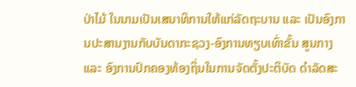ປ່າໄມ້ ໃນນາມເປັນເສນາທິການໃຫ້ແກ່ລັດຖະບານ ແລະ ເປັນອົງການປະສານງານກັບບັນດາກະຊວງ-ອົງການທຽບເທົ່າຂັ້ນ ສູນກາງ ແລະ ອົງການປົກຄອງທ້ອງຖິ່ນໃນການຈັດຕັ້ງປະຕິບັດ ດໍາລັດສະ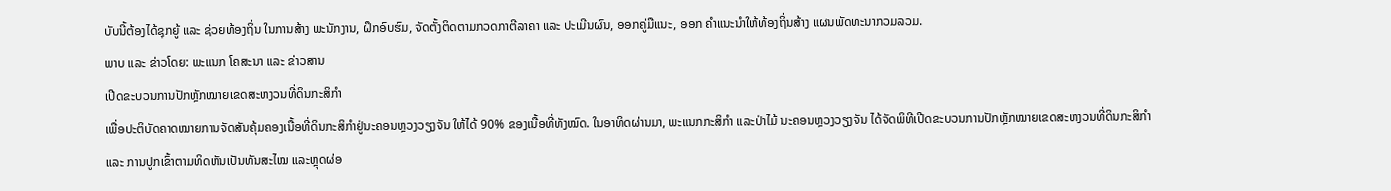ບັບນີ້ຕ້ອງໄດ້ຊຸກຍູ້ ແລະ ຊ່ວຍທ້ອງຖິ່ນ ໃນການສ້າງ ພະນັກງານ, ຝຶກອົບຮົມ, ຈັດຕັ້ງຕິດຕາມກວດກາຕີລາຄາ ແລະ ປະເມີນຜົນ, ອອກຄູ່ມືແນະ, ອອກ ຄໍາແນະນໍາໃຫ້ທ້ອງຖິ່ນສ້າງ ແຜນພັດທະນາກວມລວມ.
ພາບ ແລະ ຂ່າວໂດຍ: ພະແນກ ໂຄສະນາ ແລະ ຂ່າວສານ
ເປີດຂະບວນການປັກຫຼັກໝາຍເຂດສະຫງວນທີ່ດິນກະສິກໍາ
ເພື່ອປະຕິບັດຄາດໝາຍການຈັດສັນຄຸ້ມຄອງເນື້ອທີ່ດິນກະສິກໍາຢູ່ນະຄອນຫຼວງວຽງຈັນ ໃຫ້ໄດ້ 90% ຂອງເນື້ອທີ່ທັງໝົດ. ໃນອາທິດຜ່ານມາ, ພະແນກກະສິກໍາ ແລະປ່າໄມ້ ນະຄອນຫຼວງວຽງຈັນ ໄດ້ຈັດພິທີເປີດຂະບວນການປັກຫຼັກໝາຍເຂດສະຫງວນທີ່ດິນກະສິກໍາ ແລະ ການປູກເຂົ້າຕາມທິດຫັນເປັນທັນສະໄໝ ແລະຫຼຸດຜ່ອ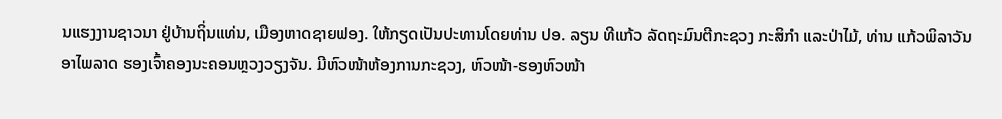ນແຮງງານຊາວນາ ຢູ່ບ້ານຖິ່ນແທ່ນ, ເມືອງຫາດຊາຍຟອງ. ໃຫ້ກຽດເປັນປະທານໂດຍທ່ານ ປອ. ລຽນ ທີແກ້ວ ລັດຖະມົນຕີກະຊວງ ກະສິກໍາ ແລະປ່າໄມ້, ທ່ານ ແກ້ວພິລາວັນ ອາໄພລາດ ຮອງເຈົ້າຄອງນະຄອນຫຼວງວຽງຈັນ. ມີຫົວໜ້າຫ້ອງການກະຊວງ, ຫົວໜ້າ-ຮອງຫົວໜ້າ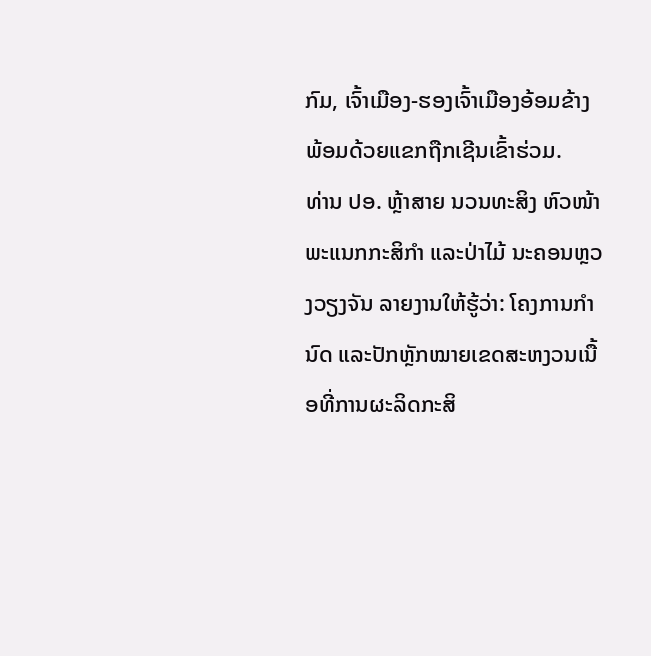ກົມ, ເຈົ້າເມືອງ-ຮອງເຈົ້າເມືອງອ້ອມຂ້າງ ພ້ອມດ້ວຍແຂກຖືກເຊີນເຂົ້າຮ່ວມ.
ທ່ານ ປອ. ຫຼ້າສາຍ ນວນທະສິງ ຫົວໜ້າພະແນກກະສິກໍາ ແລະປ່າໄມ້ ນະຄອນຫຼວງວຽງຈັນ ລາຍງານໃຫ້ຮູ້ວ່າ: ໂຄງການກໍານົດ ແລະປັກຫຼັກໝາຍເຂດສະຫງວນເນື້ອທີ່ການຜະລິດກະສິ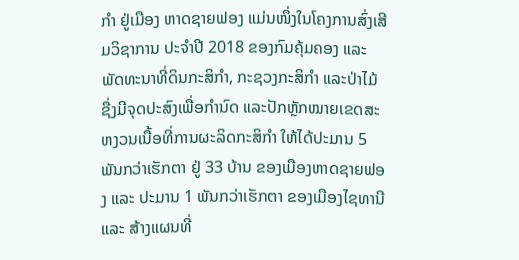ກໍາ ຢູ່ເມືອງ ຫາດຊາຍຟອງ ແມ່ນໜຶ່ງໃນໂຄງການສົ່ງເສີມວິຊາການ ປະຈໍາປີ 2018 ຂອງກົມຄຸ້ມຄອງ ແລະ ພັດທະນາທີ່ດິນກະສິກໍາ, ກະຊວງກະສິກໍາ ແລະປ່າໄມ້ ຊື່ງມີຈຸດປະສົງເພື່ອກໍານົດ ແລະປັກຫຼັກໝາຍເຂດສະຫງວນເນື້ອທີ່ການຜະລິດກະສິກໍາ ໃຫ້ໄດ້ປະມານ 5 ພັນກວ່າເຮັກຕາ ຢູ່ 33 ບ້ານ ຂອງເມືອງຫາດຊາຍຟອງ ແລະ ປະມານ 1 ພັນກວ່າເຮັກຕາ ຂອງເມືອງໄຊທານີ ແລະ ສ້າງແຜນທີ່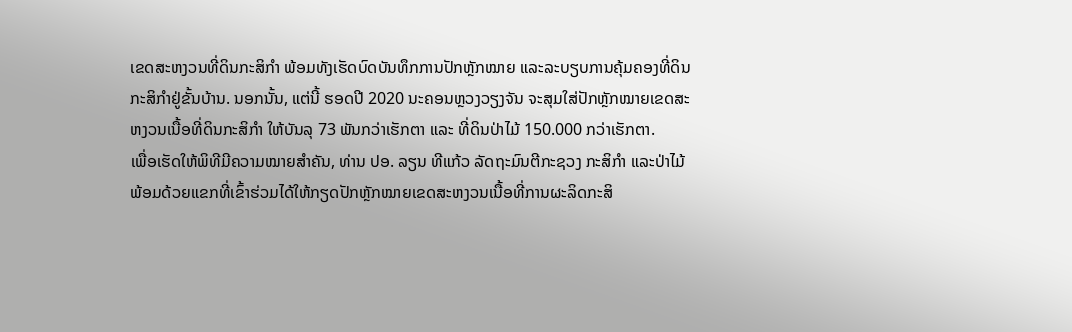ເຂດສະຫງວນທີ່ດິນກະສິກໍາ ພ້ອມທັງເຮັດບົດບັນທຶກການປັກຫຼັກໝາຍ ແລະລະບຽບການຄຸ້ມຄອງທີ່ດິນກະສິກໍາຢູ່ຂັ້ນບ້ານ. ນອກນັ້ນ, ແຕ່ນີ້ ຮອດປີ 2020 ນະຄອນຫຼວງວຽງຈັນ ຈະສຸມໃສ່ປັກຫຼັກໝາຍເຂດສະຫງວນເນື້ອທີ່ດິນກະສິກໍາ ໃຫ້ບັນລຸ 73 ພັນກວ່າເຮັກຕາ ແລະ ທີ່ດິນປ່າໄມ້ 150.000 ກວ່າເຮັກຕາ.
ເພື່ອເຮັດໃຫ້ພິທີມີຄວາມໝາຍສໍາຄັນ, ທ່ານ ປອ. ລຽນ ທີແກ້ວ ລັດຖະມົນຕີກະຊວງ ກະສິກໍາ ແລະປ່າໄມ້ ພ້ອມດ້ວຍແຂກທີ່ເຂົ້າຮ່ວມໄດ້ໃຫ້ກຽດປັກຫຼັກໝາຍເຂດສະຫງວນເນື້ອທີ່ການຜະລິດກະສິ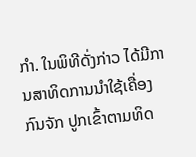ກໍາ. ໃນພິທີດັ່ງກ່າວ ໄດ້ມີການສາທິດການນໍາໃຊ້ເຄື່ອງກົນຈັກ ປູກເຂົ້າຕາມທິດ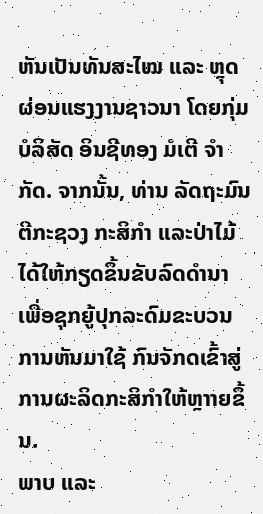ຫັນເປັນທັນສະໄໝ ແລະ ຫຼຸດຜ່ອນແຮງງານຊາວນາ ໂດຍກຸ່ມ ບໍລິສັດ ອິນຊີທອງ ມໍເຕີ ຈໍາກັດ. ຈາກນັ້ນ, ທ່ານ ລັດຖະມົນຕີກະຊວງ ກະສິກໍາ ແລະປ່າໄມ້ ໄດ້ໃຫ້ກຽດຂຶ້ນຂັບລົດດໍານາ ເພື່ອຊຸກຍູ້ປຸກລະດົມຂະບວນການຫັນມາໃຊ້ ກົນຈັກດເຂົ້າສູ່ການຜະລິດກະສິກໍາໃຫ້ຫຼາາຍຂຶ້ນ.
ພາບ ແລະ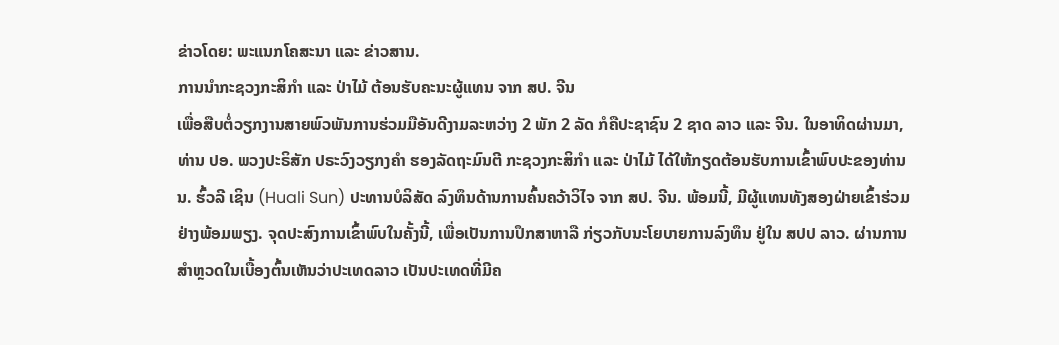ຂ່າວໂດຍ: ພະແນກໂຄສະນາ ແລະ ຂ່າວສານ.
ການນໍາກະຊວງກະສິກໍາ ແລະ ປ່າໄມ້ ຕ້ອນຮັບຄະນະຜູ້ແທນ ຈາກ ສປ. ຈີນ
ເພື່ອສືບຕໍ່ວຽກງານສາຍພົວພັນການຮ່ວມມືອັນດີງາມລະຫວ່າງ 2 ພັກ 2 ລັດ ກໍຄືປະຊາຊົນ 2 ຊາດ ລາວ ແລະ ຈີນ. ໃນອາທິດຜ່ານມາ, ທ່ານ ປອ. ພວງປະຣິສັກ ປຣະວົງວຽກງຄໍາ ຮອງລັດຖະມົນຕີ ກະຊວງກະສິກໍາ ແລະ ປ່າໄມ້ ໄດ້ໃຫ້ກຽດຕ້ອນຮັບການເຂົ້າພົບປະຂອງທ່ານ ນ. ຮົ້ວລີ ເຊິນ (Huali Sun) ປະທານບໍລິສັດ ລົງທຶນດ້ານການຄົ້ນຄວ້າວິໄຈ ຈາກ ສປ. ຈີນ. ພ້ອມນີ້, ມີຜູ້ແທນທັງສອງຝ່າຍເຂົ້າຮ່ວມຢ່າງພ້ອມພຽງ. ຈຸດປະສົງການເຂົ້າພົບໃນຄັ້ງນີ້, ເພື່ອເປັນການປຶກສາຫາລື ກ່ຽວກັບນະໂຍບາຍການລົງທຶນ ຢູ່ໃນ ສປປ ລາວ. ຜ່ານການສໍາຫຼວດໃນເບື້ອງຕົ້ນເຫັນວ່າປະເທດລາວ ເປັນປະເທດທີ່ມີຄ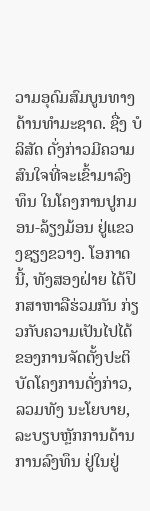ວາມອຸດົມສົມບູນທາງດ້ານທໍາມະຊາດ. ຊື່ງ ບໍລິສັດ ດັ່ງກ່າວມີຄວາມສົນໃຈທີ່ຈະເຂົ້າມາລົງທຶນ ໃນໂຄງການປູກມອນ-ລ້ຽງມ້ອນ ຢູ່ແຂວງຊຽງຂວາງ. ໂອກາດນີ້, ທັງສອງຝ່າຍ ໄດ້ປຶກສາຫາລືຮ່ວມກັນ ກ່ຽວກັບຄວາມເປັນໄປໄດ້ ຂອງການຈັດຕັ້ງປະຕິບັດໂຄງການດັ່ງກ່າວ, ລວມທັງ ນະໂຍບາຍ, ລະບຽບຫຼັກການດ້ານການລົງທຶນ ຢູ່ໃນຢູ່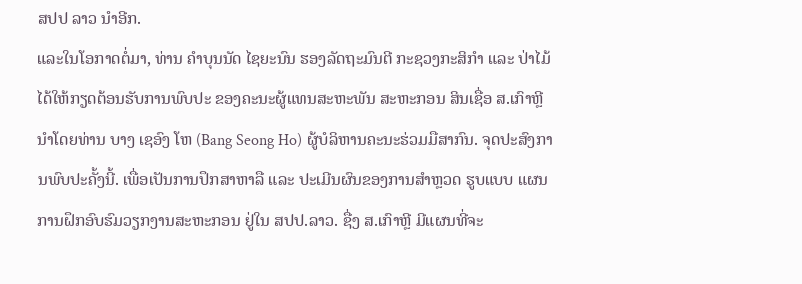ສປປ ລາວ ນໍາອີກ.
ແລະໃນໂອກາດຕໍ່ມາ, ທ່ານ ຄໍາບຸນນັດ ໄຊຍະນົນ ຮອງລັດຖະມົນຕີ ກະຊວງກະສິກໍາ ແລະ ປ່າໄມ້ ໄດ້ໃຫ້ກຽດຕ້ອນຮັບການພົບປະ ຂອງຄະນະຜູ້ແທນສະຫະພັນ ສະຫະກອນ ສິນເຊື່ອ ສ.ເກົາຫຼີ ນໍາໂດຍທ່ານ ບາງ ເຊອົງ ໂຫ (Bang Seong Ho) ຜູ້ບໍລິຫານຄະນະຮ່ວມມືສາກົນ. ຈຸດປະສົງການພົບປະຄັ້ງນີ້. ເພື່ອເປັນການປຶກສາຫາລື ແລະ ປະເມີນຜົນຂອງການສໍາຫຼວດ ຮູບແບບ ແຜນການຝຶກອົບຮົມວຽກງານສະຫະກອນ ຢູ່ໃນ ສປປ.ລາວ. ຊື່ງ ສ.ເກົາຫຼີ ມີແຜນທີ່ຈະ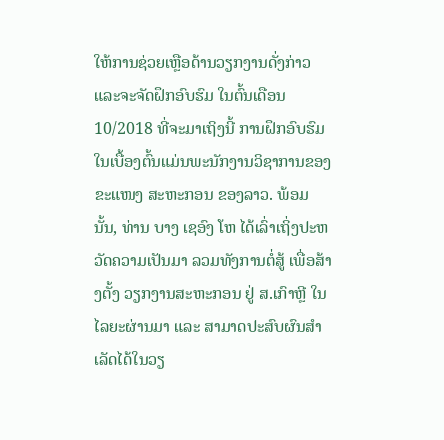ໃຫ້ການຊ່ວຍເຫຼືອດ້ານວຽກງານດັ່ງກ່າວ ແລະຈະຈັດຝຶກອົບຮົມ ໃນຕົ້ນເດືອນ 10/2018 ທີ່ຈະມາເຖິງນີ້ ການຝຶກອົບຮົມໃນເບື້ອງຕົ້ນແມ່ນພະນັກງານວິຊາການຂອງຂະແໜງ ສະຫະກອນ ຂອງລາວ. ພ້ອມນັ້ນ, ທ່ານ ບາງ ເຊອົງ ໂຫ ໄດ້ເລົ່າເຖິ່ງປະຫວັດຄວາມເປັນມາ ລວມທັງການຕໍ່ສູ້ ເພື່ອສ້າງຕັ້ງ ວຽກງານສະຫະກອນ ຢູ່ ສ.ເກົາຫຼີ ໃນໄລຍະຜ່ານມາ ແລະ ສາມາດປະສົບຜົນສໍາເລັດໄດ້ໃນວຽ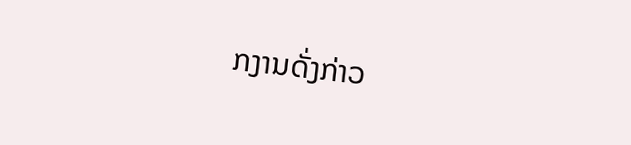ກງານດັ່ງກ່າວ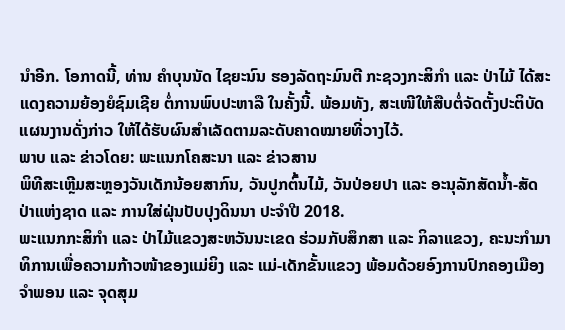ນໍາອີກ. ໂອກາດນີ້, ທ່ານ ຄໍາບຸນນັດ ໄຊຍະນົນ ຮອງລັດຖະມົນຕີ ກະຊວງກະສິກໍາ ແລະ ປ່າໄມ້ ໄດ້ສະແດງຄວາມຍ້ອງຍໍຊົມເຊີຍ ຕໍ່ການພົບປະຫາລື ໃນຄັ້ງນີ້. ພ້ອມທັງ, ສະເໜີໃຫ້ສືບຕໍ່ຈັດຕັ້ງປະຕິບັດແຜນງານດັ່ງກ່າວ ໃຫ້ໄດ້ຮັບຜົນສໍາເລັດຕາມລະດັບຄາດໝາຍທີ່ວາງໄວ້.
ພາບ ແລະ ຂ່າວໂດຍ: ພະແນກໂຄສະນາ ແລະ ຂ່າວສານ
ພິທີສະເຫຼີມສະຫຼອງວັນເດັກນ້ອຍສາກົນ, ວັນປູກຕົ້ນໄມ້, ວັນປ່ອຍປາ ແລະ ອະນຸລັກສັດນ້ຳ-ສັດປ່າແຫ່ງຊາດ ແລະ ການໃສ່ຝຸ່ນປັບປຸງດິນນາ ປະຈຳປີ 2018.
ພະແນກກະສິກຳ ແລະ ປ່າໄມ້ແຂວງສະຫວັນນະເຂດ ຮ່ວມກັບສຶກສາ ແລະ ກິລາແຂວງ, ຄະນະກຳມາທິການເພື່ອຄວາມກ້າວໜ້າຂອງແມ່ຍິງ ແລະ ແມ່-ເດັກຂັ້ນແຂວງ ພ້ອມດ້ວຍອົງການປົກຄອງເມືອງ ຈຳພອນ ແລະ ຈຸດສຸມ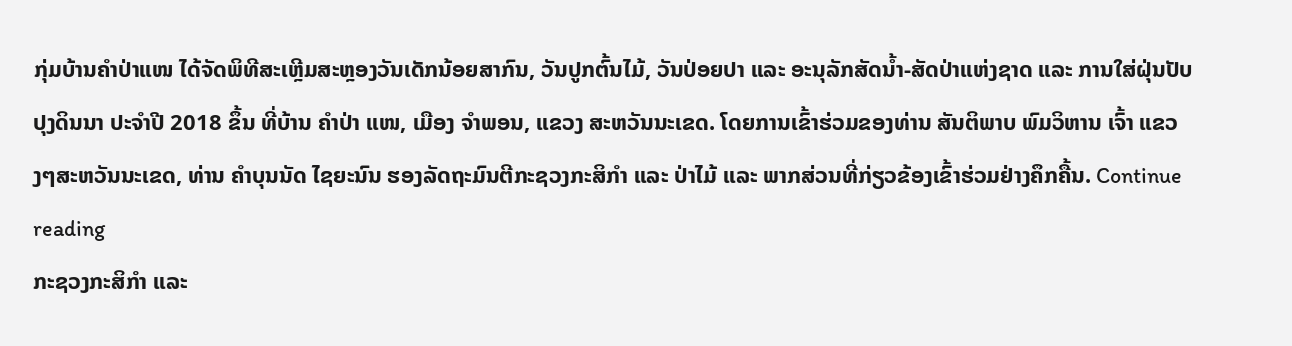ກຸ່ມບ້ານຄຳປ່າແໜ ໄດ້ຈັດພິທີສະເຫຼີມສະຫຼອງວັນເດັກນ້ອຍສາກົນ, ວັນປູກຕົ້ນໄມ້, ວັນປ່ອຍປາ ແລະ ອະນຸລັກສັດນ້ຳ-ສັດປ່າແຫ່ງຊາດ ແລະ ການໃສ່ຝຸ່ນປັບປຸງດິນນາ ປະຈຳປີ 2018 ຂຶ້ນ ທີ່ບ້ານ ຄຳປ່າ ແໜ, ເມືອງ ຈຳພອນ, ແຂວງ ສະຫວັນນະເຂດ. ໂດຍການເຂົ້າຮ່ວມຂອງທ່ານ ສັນຕິພາບ ພົມວິຫານ ເຈົ້າ ແຂວງໆສະຫວັນນະເຂດ, ທ່ານ ຄຳບຸນນັດ ໄຊຍະນົນ ຮອງລັດຖະມົນຕີກະຊວງກະສິກຳ ແລະ ປ່າໄມ້ ແລະ ພາກສ່ວນທີ່ກ່ຽວຂ້ອງເຂົ້າຮ່ວມຢ່າງຄຶກຄື້ນ. Continue reading
ກະຊວງກະສິກຳ ແລະ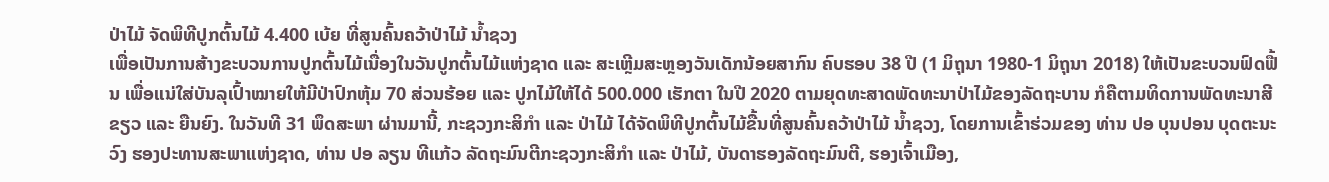ປ່າໄມ້ ຈັດພິທີປູກຕົ້ນໄມ້ 4.400 ເບ້ຍ ທີ່ສູນຄົ້ນຄວ້າປ່າໄມ້ ນໍ້າຊວງ
ເພື່ອເປັນການສ້າງຂະບວນການປູກຕົ້ນໄມ້ເນື່ອງໃນວັນປູກຕົ້ນໄມ້ແຫ່ງຊາດ ແລະ ສະເຫຼີມສະຫຼອງວັນເດັກນ້ອຍສາກົນ ຄົບຮອບ 38 ປີ (1 ມິຖຸນາ 1980-1 ມິຖຸນາ 2018) ໃຫ້ເປັນຂະບວນຟົດຟື້ນ ເພື່ອແນ່ໃສ່ບັນລຸເປົ້າໝາຍໃຫ້ມີປ່າປົກຫຸ້ມ 70 ສ່ວນຮ້ອຍ ແລະ ປູກໄມ້ໃຫ້ໄດ້ 500.000 ເຮັກຕາ ໃນປີ 2020 ຕາມຍຸດທະສາດພັດທະນາປ່າໄມ້ຂອງລັດຖະບານ ກໍຄືຕາມທິດການພັດທະນາສີຂຽວ ແລະ ຍືນຍົງ. ໃນວັນທີ 31 ພຶດສະພາ ຜ່ານມານີ້, ກະຊວງກະສິກຳ ແລະ ປ່າໄມ້ ໄດ້ຈັດພິທີປູກຕົ້ນໄມ້ຂື້ນທີ່ສູນຄົ້ນຄວ້າປ່າໄມ້ ນໍ້າຊວງ, ໂດຍການເຂົ້າຮ່ວມຂອງ ທ່ານ ປອ ບຸນປອນ ບຸດຕະນະວົງ ຮອງປະທານສະພາແຫ່ງຊາດ, ທ່ານ ປອ ລຽນ ທີແກ້ວ ລັດຖະມົນຕີກະຊວງກະສິກຳ ແລະ ປ່າໄມ້, ບັນດາຮອງລັດຖະມົນຕີ, ຮອງເຈົ້າເມືອງ,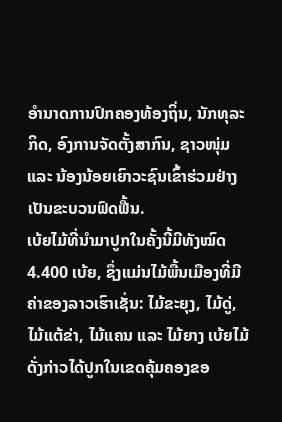ອຳນາດການປົກຄອງທ້ອງຖິ່ນ, ນັກທຸລະກິດ, ອົງການຈັດຕັ້ງສາກົນ, ຊາວໜຸ່ມ ແລະ ນ້ອງນ້ອຍເຍົາວະຊົນເຂົ້າຮ່ວມຢ່າງເປັນຂະບວນຟົດຟື້ນ.
ເບ້ຍໄມ້ທີ່ນໍາມາປູກໃນຄັ້ງນີ້ມີທັງໝົດ 4.400 ເບ້ຍ, ຊຶ່ງແມ່ນໄມ້ພື້ນເມືອງທີ່ມີຄ່າຂອງລາວເຮົາເຊັ່ນ: ໄມ້ຂະຍຸງ, ໄມ້ດູ່, ໄມ້ແຕ້ຂ່າ, ໄມ້ແຄນ ແລະ ໄມ້ຍາງ ເບ້ຍໄມ້ດັ່ງກ່າວໄດ້ປູກໃນເຂດຄຸ້ມຄອງຂອ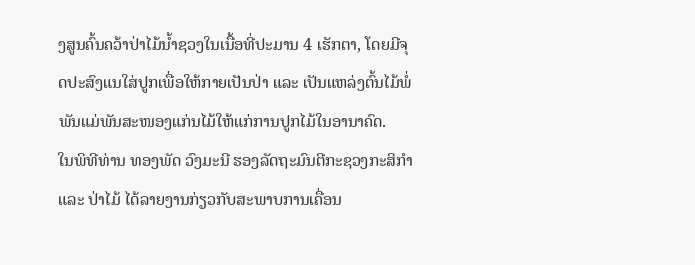ງສູນຄົ້ນຄວ້າປ່າໄມ້ນໍ້າຊວງໃນເນື້ອທີ່ປະມານ 4 ເຮັກຕາ, ໂດຍມີຈຸດປະສົງແນໃສ່ປູກເພື່ອໃຫ້ກາຍເປັນປ່າ ແລະ ເປັນແຫລ່ງຕົ້ນໄມ້ພໍ່ພັນແມ່ພັນສະໜອງແກ່ນໄມ້ໃຫ້ແກ່ການປູກໄມ້ໃນອານາຄົດ.
ໃນພິທີທ່ານ ທອງພັດ ວົງມະນີ ຮອງລັດຖະມົນຕີກະຊວງກະສິກໍາ ແລະ ປ່າໄມ້ ໄດ້ລາຍງານກ່ຽວກັບສະພາບການເຄື່ອນ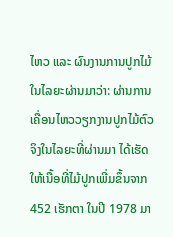ໄຫວ ແລະ ຜົນງານການປູກໄມ້ໃນໄລຍະຜ່ານມາວ່າ: ຜ່ານການເຄື່ອນໄຫວວຽກງານປູກໄມ້ຕົວຈິງໃນໄລຍະທີ່ຜ່ານມາ ໄດ້ເຮັດໃຫ້ເນື້ອທີ່ໄມ້ປູກເພີ່ມຂຶ້ນຈາກ 452 ເຮັກຕາ ໃນປີ 1978 ມາ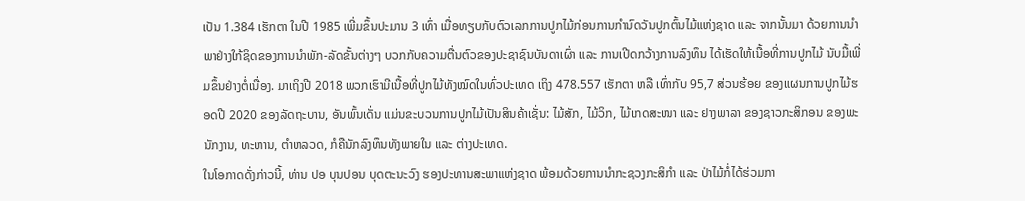ເປັນ 1.384 ເຮັກຕາ ໃນປີ 1985 ເພີ່ມຂຶ້ນປະມານ 3 ເທົ່າ ເມື່ອທຽບກັບຕົວເລກການປູກໄມ້ກ່ອນການກຳນົດວັນປູກຕົ້ນໄມ້ແຫ່ງຊາດ ແລະ ຈາກນັ້ນມາ ດ້ວຍການນຳພາຢ່າງໃກ້ຊິດຂອງການນຳພັກ-ລັດຂັ້ນຕ່າງໆ ບວກກັບຄວາມຕື່ນຕົວຂອງປະຊາຊົນບັນດາເຜົ່າ ແລະ ການເປີດກວ້າງການລົງທຶນ ໄດ້ເຮັດໃຫ້ເນື້ອທີ່ການປູກໄມ້ ນັບມື້ເພີ່ມຂຶ້ນຢ່າງຕໍ່ເນື່ອງ. ມາເຖິງປີ 2018 ພວກເຮົາມີເນື້ອທີ່ປູກໄມ້ທັງໝົດໃນທົ່ວປະເທດ ເຖິງ 478.557 ເຮັກຕາ ຫລື ເທົ່າກັບ 95,7 ສ່ວນຮ້ອຍ ຂອງແຜນການປູກໄມ້ຮອດປີ 2020 ຂອງລັດຖະບານ, ອັນພົ້ນເດັ່ນ ແມ່ນຂະບວນການປູກໄມ້ເປັນສິນຄ້າເຊັ່ນ: ໄມ້ສັກ, ໄມ້ວິກ, ໄມ້ເກດສະໜາ ແລະ ຢາງພາລາ ຂອງຊາວກະສິກອນ ຂອງພະນັກງານ, ທະຫານ, ຕຳຫລວດ, ກໍຄືນັກລົງທຶນທັງພາຍໃນ ແລະ ຕ່າງປະເທດ.
ໃນໂອກາດດັ່ງກ່າວນີ້, ທ່ານ ປອ ບຸນປອນ ບຸດຕະນະວົງ ຮອງປະທານສະພາແຫ່ງຊາດ ພ້ອມດ້ວຍການນໍາກະຊວງກະສິກໍາ ແລະ ປ່າໄມ້ກໍ່ໄດ້ຮ່ວມກາ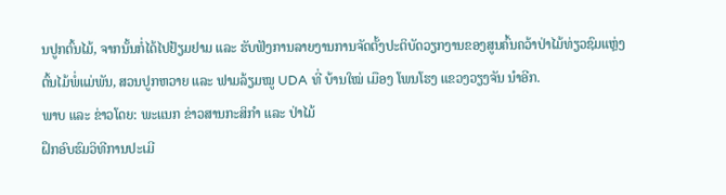ນປູກຕົ້ນໄມ້, ຈາກນັ້ນກໍ່ໄດ້ໄປຢ້ຽມຢາມ ແລະ ຮັບຟັງການລາຍງານການຈັດຕັ້ງປະຕິບັດວຽກງານຂອງສູນຄົ້ນຄວ້າປ່າໄມ້ທ່ຽວຊົມແຫຼ່ງຕົ້ນໄມ້ພໍ່ແມ່ພັນ, ສວນປູກຫວາຍ ແລະ ຟາມລ້ຽມໝູ UDA ທີ່ ບ້ານໃໝ່ ເມືອງ ໂພນໂຮງ ແຂວງວຽງຈັນ ນໍາອີກ.
ພາບ ແລະ ຂ່າວໂດຍ: ພະແນກ ຂ່າວສານກະສິກໍາ ແລະ ປ່າໄມ້
ຝຶກອົບຮົມວິທີການປະເມີ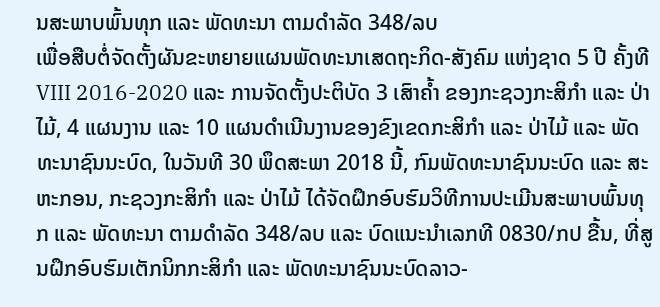ນສະພາບພົ້ນທຸກ ແລະ ພັດທະນາ ຕາມດໍາລັດ 348/ລບ
ເພື່ອສືບຕໍ່ຈັດຕັ້ງຜັນຂະຫຍາຍແຜນພັດທະນາເສດຖະກິດ-ສັງຄົມ ແຫ່ງຊາດ 5 ປີ ຄັ້ງທີ VIII 2016-2020 ແລະ ການຈັດຕັ້ງປະຕິບັດ 3 ເສົາຄໍ້າ ຂອງກະຊວງກະສິກໍາ ແລະ ປ່າໄມ້, 4 ແຜນງານ ແລະ 10 ແຜນດໍາເນີນງານຂອງຂົງເຂດກະສິກໍາ ແລະ ປ່າໄມ້ ແລະ ພັດທະນາຊົນນະບົດ, ໃນວັນທີ 30 ພຶດສະພາ 2018 ນີ້, ກົມພັດທະນາຊົນນະບົດ ແລະ ສະຫະກອນ, ກະຊວງກະສິກໍາ ແລະ ປ່າໄມ້ ໄດ້ຈັດຝຶກອົບຮົມວິທີການປະເມີນສະພາບພົ້ນທຸກ ແລະ ພັດທະນາ ຕາມດໍາລັດ 348/ລບ ແລະ ບົດແນະນໍາເລກທີ 0830/ກປ ຂື້ນ, ທີ່ສູນຝຶກອົບຮົມເຕັກນິກກະສິກໍາ ແລະ ພັດທະນາຊົນນະບົດລາວ-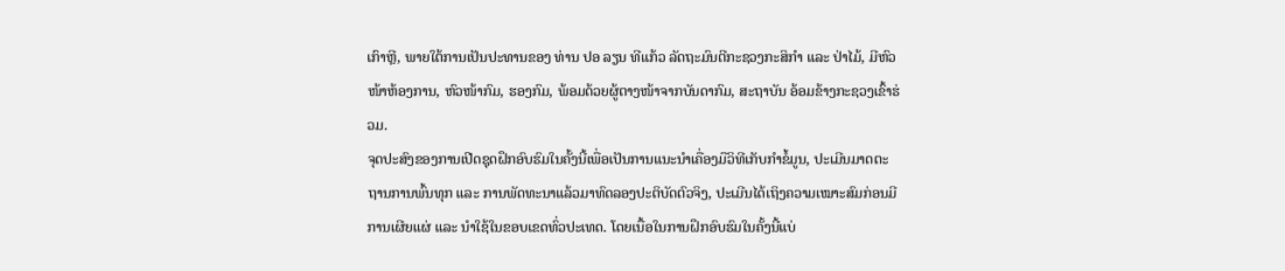ເກົາຫຼີ, ພາຍໃຕ້ການເປັນປະທານຂອງ ທ່ານ ປອ ລຽນ ທີແກ້ວ ລັດຖະມົນຕີກະຊວງກະສິກໍາ ແລະ ປ່າໄມ້, ມີຫົວໜ້າຫ້ອງການ, ຫົວໜ້າກົມ, ຮອງກົມ, ພ້ອມດ້ວຍຜູ້ຕາງໜ້າຈາກບັນດາກົມ, ສະຖາບັນ ອ້ອມຂ້າງກະຊວງເຂົ້າຮ່ວມ.
ຈຸດປະສົງຂອງການເປີດຊຸດຝຶກອົບຮົມໃນຄັ້ງນີ້ເພື່ອເປັນການແນະນໍາເຄື່ອງມືວິທີເກັບກໍາຂໍ້ມູນ, ປະເມີນມາດຕະຖານການພົ້ນທຸກ ແລະ ການພັດທະນາແລ້ວມາທົດລອງປະຕິບັດຕົວຈິງ, ປະເມີນໄດ້ເຖິງຄວາມເໝາະສົມກ່ອນມີການເຜີຍແຜ່ ແລະ ນໍາໃຊ້ໃນຂອບເຂດທົ່ວປະເທດ. ໂດຍເນື້ອໃນການຝຶກອົບຮົມໃນຄັ້ງນີ້ແບ່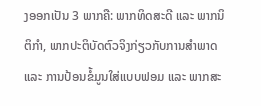ງອອກເປັນ 3 ພາກຄື: ພາກທິດສະດີ ແລະ ພາກນິຕິກໍາ, ພາກປະຕິບັດຕົວຈິງກ່ຽວກັບການສໍາພາດ ແລະ ການປ້ອນຂໍ້ມູນໃສ່ແບບຟອມ ແລະ ພາກສະ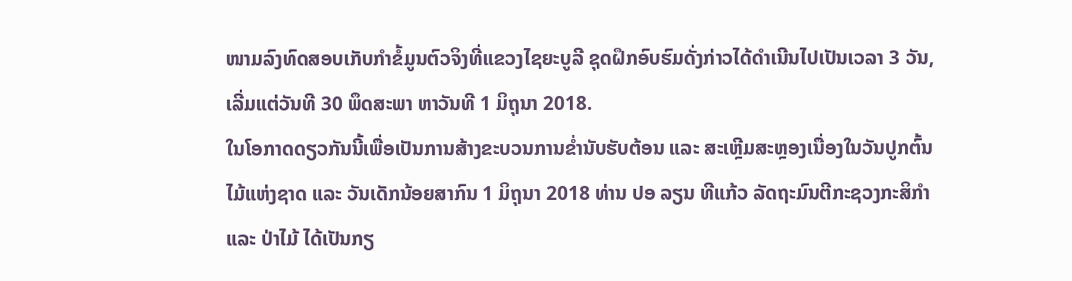ໜາມລົງທົດສອບເກັບກໍາຂໍ້ມູນຕົວຈິງທີ່ແຂວງໄຊຍະບູລີ ຊຸດຝຶກອົບຮົມດັ່ງກ່າວໄດ້ດໍາເນີນໄປເປັນເວລາ 3 ວັນ, ເລີ່ມແຕ່ວັນທີ 30 ພຶດສະພາ ຫາວັນທີ 1 ມິຖຸນາ 2018.
ໃນໂອກາດດຽວກັນນີ້ເພື່ອເປັນການສ້າງຂະບວນການຂໍ່ານັບຮັບຕ້ອນ ແລະ ສະເຫຼີມສະຫຼອງເນື່ອງໃນວັນປູກຕົ້ນໄມ້ແຫ່ງຊາດ ແລະ ວັນເດັກນ້ອຍສາກົນ 1 ມິຖຸນາ 2018 ທ່ານ ປອ ລຽນ ທີແກ້ວ ລັດຖະມົນຕີກະຊວງກະສິກໍາ ແລະ ປ່າໄມ້ ໄດ້ເປັນກຽ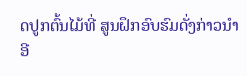ດປູກຕົ້ນໄມ້ທີ່ ສູນຝຶກອົບຮົມດັ່ງກ່າວນໍາອີ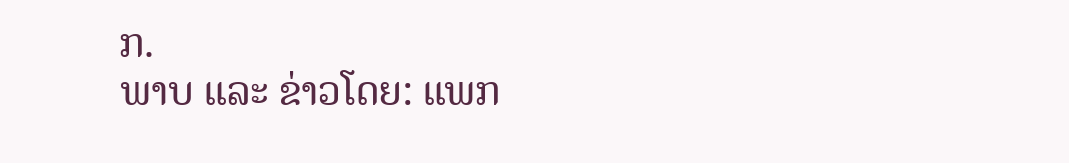ກ.
ພາບ ແລະ ຂ່າວໂດຍ: ແພກ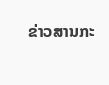ຂ່າວສານກະ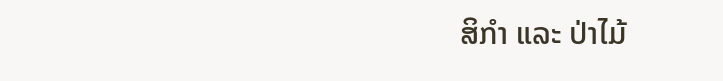ສິກໍາ ແລະ ປ່າໄມ້